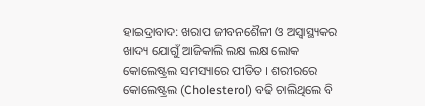ହାଇଦ୍ରାବାଦ: ଖରାପ ଜୀବନଶୈଳୀ ଓ ଅସ୍ବାସ୍ଥ୍ୟକର ଖାଦ୍ୟ ଯୋଗୁଁ ଆଜିକାଲି ଲକ୍ଷ ଲକ୍ଷ ଲୋକ କୋଲେଷ୍ଟ୍ରଲ ସମସ୍ୟାରେ ପୀଡିତ । ଶରୀରରେ କୋଲେଷ୍ଟ୍ରଲ (Cholesterol) ବଢି ଚାଲିଥିଲେ ବି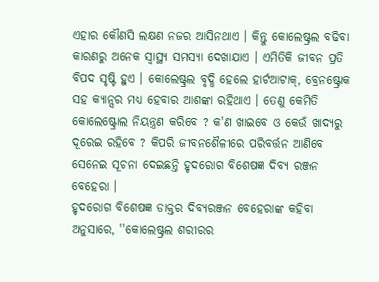ଏହାର କୌଣସି ଲକ୍ଷଣ ନଜର ଆସିନଥାଏ । କିନ୍ତୁ କୋଲେଷ୍ଟ୍ରଲ ବଢିବା କାରଣରୁ ଅନେକ ସ୍ବାସ୍ଥ୍ୟ ସମସ୍ୟା ଦେଖାଯାଏ । ଏମିତିକି ଜୀବନ ପ୍ରତି ବିପଦ ସୃଷ୍ଟି ହୁଏ । କୋଲେଷ୍ଟ୍ରଲ ବୃଦ୍ଧି ହେଲେ ହାର୍ଟଆଟାକ୍, ବ୍ରେନଷ୍ଟ୍ରୋକ ସହ କ୍ୟାନ୍ସର ମଧ୍ୟ ହେବାର ଆଶଙ୍କା ରହିଥାଏ । ତେଣୁ କେମିତି କୋଲେଷ୍ଟ୍ରୋଲ ନିୟନ୍ତ୍ରଣ କରିବେ ? କ'ଣ ଖାଇବେ ଓ କେଉଁ ଖାଦ୍ୟରୁ ଦୂରେଇ ରହିବେ ? କିପରି ଜୀବନଶୈଳୀରେ ପରିବର୍ତ୍ତନ ଆଣିବେ ସେନେଇ ସୂଚନା ଦେଇଛନ୍ତି ହୃଦରୋଗ ବିଶେଷଜ୍ଞ ଦିବ୍ୟ ରଞ୍ଜନ ବେହେରା ।
ହୃଦରୋଗ ବିଶେଷଜ୍ଞ ଡାକ୍ତର ଦିବ୍ୟରଞ୍ଜନ ବେହେରାଙ୍କ କହିବା ଅନୁସାରେ, ''କୋଲେଷ୍ଟ୍ରଲ ଶରୀରର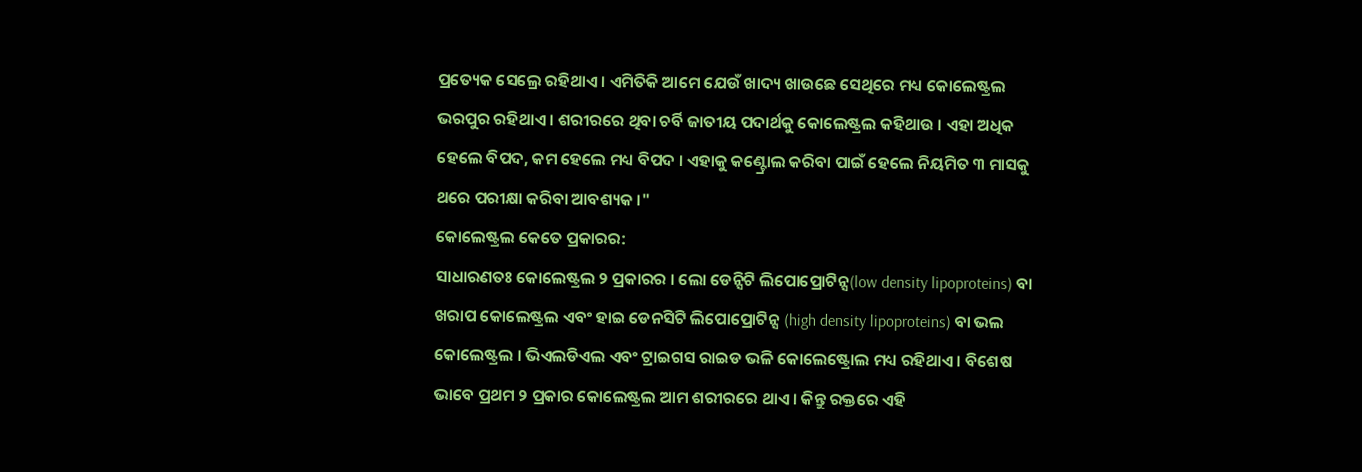ପ୍ରତ୍ୟେକ ସେଲ୍ରେ ରହିଥାଏ । ଏମିତିକି ଆମେ ଯେଉଁ ଖାଦ୍ୟ ଖାଉଛେ ସେଥିରେ ମଧ୍ୟ କୋଲେଷ୍ଟ୍ରଲ ଭରପୁର ରହିଥାଏ । ଶରୀରରେ ଥିବା ଚର୍ବି ଜାତୀୟ ପଦାର୍ଥକୁ କୋଲେଷ୍ଟ୍ରଲ କହିଥାଉ । ଏହା ଅଧିକ ହେଲେ ବିପଦ, କମ ହେଲେ ମଧ୍ୟ ବିପଦ । ଏହାକୁ କଣ୍ଟ୍ରୋଲ କରିବା ପାଇଁ ହେଲେ ନିୟମିତ ୩ ମାସକୁ ଥରେ ପରୀକ୍ଷା କରିବା ଆବଶ୍ୟକ ।"
କୋଲେଷ୍ଟ୍ରଲ କେତେ ପ୍ରକାରର:
ସାଧାରଣତଃ କୋଲେଷ୍ଟ୍ରଲ ୨ ପ୍ରକାରର । ଲୋ ଡେନ୍ସିଟି ଲିପୋପ୍ରୋଟିନ୍ସ(low density lipoproteins) ବା ଖରାପ କୋଲେଷ୍ଟ୍ରଲ ଏବଂ ହାଇ ଡେନସିଟି ଲିପୋପ୍ରୋଟିନ୍ସ (high density lipoproteins) ବା ଭଲ କୋଲେଷ୍ଟ୍ରଲ । ଭିଏଲଡିଏଲ ଏବଂ ଟ୍ରାଇଗସ ରାଇଡ ଭଳି କୋଲେଷ୍ଟ୍ରୋଲ ମଧ୍ୟ ରହିଥାଏ । ବିଶେଷ ଭାବେ ପ୍ରଥମ ୨ ପ୍ରକାର କୋଲେଷ୍ଟ୍ରଲ ଆମ ଶରୀରରେ ଥାଏ । କିନ୍ତୁ ରକ୍ତରେ ଏହି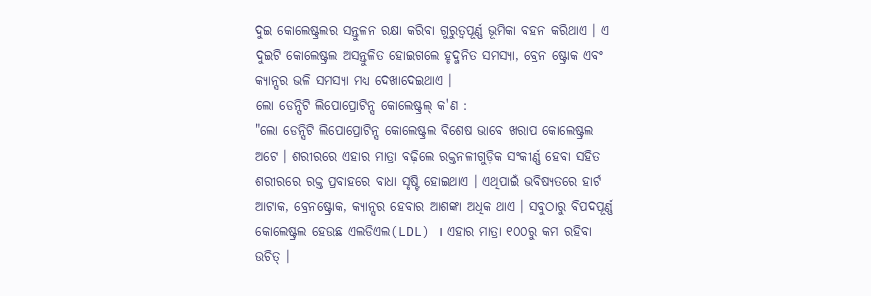ଦୁଇ କୋଲେଷ୍ଟ୍ରଲର ସନ୍ତୁଳନ ରକ୍ଷା କରିବା ଗୁରୁତ୍ୱପୂର୍ଣ୍ଣ ଭୂମିକା ବହନ କରିଥାଏ । ଏ ଦୁଇଟି କୋଲେଷ୍ଟ୍ରଲ ଅସନ୍ତୁଳିତ ହୋଇଗଲେ ହୃଦ୍ଜନିତ ସମସ୍ୟା, ବ୍ରେନ ଷ୍ଟ୍ରୋକ ଏବଂ କ୍ୟାନ୍ସର ଭଳି ସମସ୍ୟା ମଧ୍ୟ ଦେଖାଦେଇଥାଏ ।
ଲୋ ଡେନ୍ସିଟି ଲିପୋପ୍ରୋଟିନ୍ସ କୋଲେଷ୍ଟ୍ରଲ୍ କ'ଣ :
"ଲୋ ଡେନ୍ସିଟି ଲିପୋପ୍ରୋଟିନ୍ସ କୋଲେଷ୍ଟ୍ରଲ ବିଶେଷ ଭାବେ ଖରାପ କୋଲେଷ୍ଟ୍ରଲ ଅଟେ । ଶରୀରରେ ଏହାର ମାତ୍ରା ବଢ଼ିଲେ ରକ୍ତନଳୀଗୁଡ଼ିକ ସଂକୀର୍ଣ୍ଣ ହେବା ସହିତ ଶରୀରରେ ରକ୍ତ ପ୍ରବାହରେ ବାଧା ସୃଷ୍ଟି ହୋଇଥାଏ । ଏଥିପାଇଁ ଭବିଷ୍ୟତରେ ହାର୍ଟ ଆଟାକ, ବ୍ରେନଷ୍ଟ୍ରୋକ, କ୍ୟାନ୍ସର ହେବାର ଆଶଙ୍କା ଅଧିକ ଥାଏ । ସବୁଠାରୁ ବିପଦପୂର୍ଣ୍ଣ କୋଲେଷ୍ଟ୍ରଲ ହେଉଛ ଏଲଡିଏଲ(LDL) । ଏହାର ମାତ୍ରା ୧୦୦ରୁ କମ ରହିବା ଉଚିତ୍ ।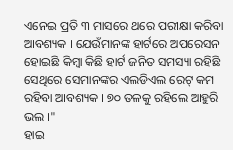ଏନେଇ ପ୍ରତି ୩ ମାସରେ ଥରେ ପରୀକ୍ଷା କରିବା ଆବଶ୍ୟକ । ଯେଉଁମାନଙ୍କ ହାର୍ଟରେ ଅପରେସନ ହୋଇଛି କିମ୍ବା କିଛି ହାର୍ଟ ଜନିତ ସମସ୍ୟା ରହିଛି ସେଥିରେ ସେମାନଙ୍କର ଏଲଡିଏଲ ରେଟ୍ କମ ରହିବା ଆବଶ୍ୟକ । ୭୦ ତଳକୁ ରହିଲେ ଆହୁରି ଭଲ ।"
ହାଇ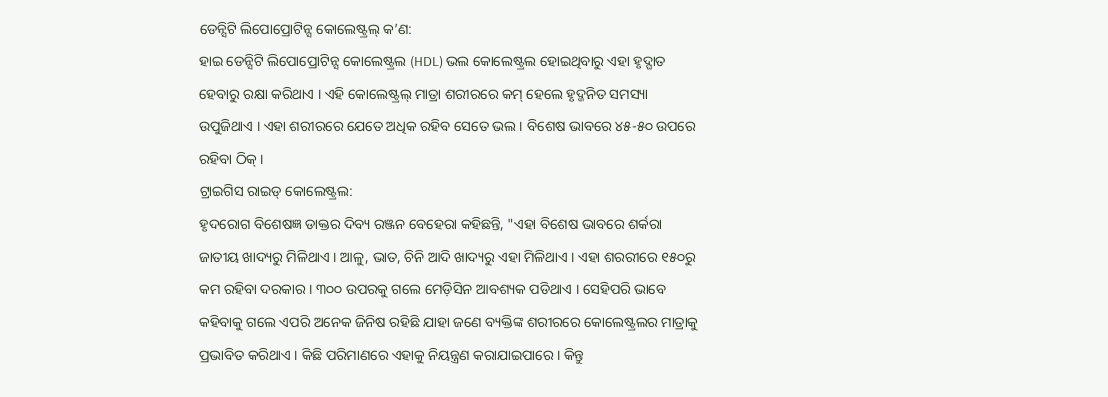ଡେନ୍ସିଟି ଲିପୋପ୍ରୋଟିନ୍ସ କୋଲେଷ୍ଟ୍ରଲ୍ କ’ଣ:
ହାଇ ଡେନ୍ସିଟି ଲିପୋପ୍ରୋଟିନ୍ସ କୋଲେଷ୍ଟ୍ରଲ (HDL) ଭଲ କୋଲେଷ୍ଟ୍ରଲ ହୋଇଥିବାରୁ ଏହା ହୃଦ୍ଘାତ ହେବାରୁ ରକ୍ଷା କରିଥାଏ । ଏହି କୋଲେଷ୍ଟ୍ରଲ୍ ମାତ୍ରା ଶରୀରରେ କମ୍ ହେଲେ ହୃଦ୍ଜନିତ ସମସ୍ୟା ଉପୁଜିଥାଏ । ଏହା ଶରୀରରେ ଯେତେ ଅଧିକ ରହିବ ସେତେ ଭଲ । ବିଶେଷ ଭାବରେ ୪୫-୫୦ ଉପରେ ରହିବା ଠିକ୍ ।
ଟ୍ରାଇଗିସ ରାଇଡ୍ କୋଲେଷ୍ଟ୍ରଲ:
ହୃଦରୋଗ ବିଶେଷଜ୍ଞ ଡାକ୍ତର ଦିବ୍ୟ ରଞ୍ଜନ ବେହେରା କହିଛନ୍ତି, "ଏହା ବିଶେଷ ଭାବରେ ଶର୍କରା ଜାତୀୟ ଖାଦ୍ୟରୁ ମିଳିଥାଏ । ଆଳୁ, ଭାତ, ଚିନି ଆଦି ଖାଦ୍ୟରୁ ଏହା ମିଳିଥାଏ । ଏହା ଶରରୀରେ ୧୫୦ରୁ କମ ରହିବା ଦରକାର । ୩୦୦ ଉପରକୁ ଗଲେ ମେଡ଼ିସିନ ଆବଶ୍ୟକ ପଡିଥାଏ । ସେହିପରି ଭାବେ କହିବାକୁ ଗଲେ ଏପରି ଅନେକ ଜିନିଷ ରହିଛି ଯାହା ଜଣେ ବ୍ୟକ୍ତିଙ୍କ ଶରୀରରେ କୋଲେଷ୍ଟ୍ରଲର ମାତ୍ରାକୁ ପ୍ରଭାବିତ କରିଥାଏ । କିଛି ପରିମାଣରେ ଏହାକୁ ନିୟନ୍ତ୍ରଣ କରାଯାଇପାରେ । କିନ୍ତୁ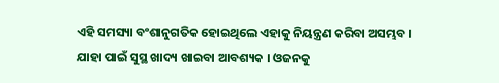ଏହି ସମସ୍ୟା ବଂଶାନୁଗତିକ ହୋଇଥିଲେ ଏହାକୁ ନିୟନ୍ତ୍ରଣ କରିବା ଅସମ୍ଭବ । ଯାହା ପାଇଁ ସୁସ୍ଥ ଖାଦ୍ୟ ଖାଇବା ଆବଶ୍ୟକ । ଓଜନକୁ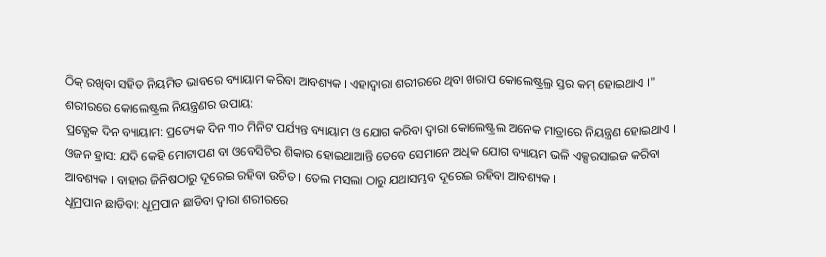ଠିକ୍ ରଖିବା ସହିତ ନିୟମିତ ଭାବରେ ବ୍ୟାୟାମ କରିବା ଆବଶ୍ୟକ । ଏହାଦ୍ଵାରା ଶରୀରରେ ଥିବା ଖରାପ କୋଲେଷ୍ଟ୍ରଲ୍ର ସ୍ତର କମ୍ ହୋଇଥାଏ ।"
ଶରୀରରେ କୋଲେଷ୍ଟ୍ରଲ ନିୟନ୍ତ୍ରଣର ଉପାୟ:
ପ୍ରତ୍ଯେକ ଦିନ ବ୍ୟାୟାମ: ପ୍ରତ୍ୟେକ ଦିନ ୩୦ ମିନିଟ ପର୍ଯ୍ୟନ୍ତ ବ୍ୟାୟାମ ଓ ଯୋଗ କରିବା ଦ୍ବାରା କୋଲେଷ୍ଟ୍ରଲ ଅନେକ ମାତ୍ରାରେ ନିୟନ୍ତ୍ରଣ ହୋଇଥାଏ ।
ଓଜନ ହ୍ରାସ: ଯଦି କେହି ମୋଟାପଣ ବା ଓବେସିଟିର ଶିକାର ହୋଇଥାଆନ୍ତି ତେବେ ସେମାନେ ଅଧିକ ଯୋଗ ବ୍ୟାୟମ ଭଳି ଏକ୍ସରସାଇଜ କରିବା ଆବଶ୍ୟକ । ବାହାର ଜିନିଷଠାରୁ ଦୂରେଇ ରହିବା ଉଚିତ । ତେଲ ମସଲା ଠାରୁ ଯଥାସମ୍ଭବ ଦୂରେଇ ରହିବା ଆବଶ୍ୟକ ।
ଧୂମ୍ରପାନ ଛାଡିବା: ଧୂମ୍ରପାନ ଛାଡିବା ଦ୍ୱାରା ଶରୀରରେ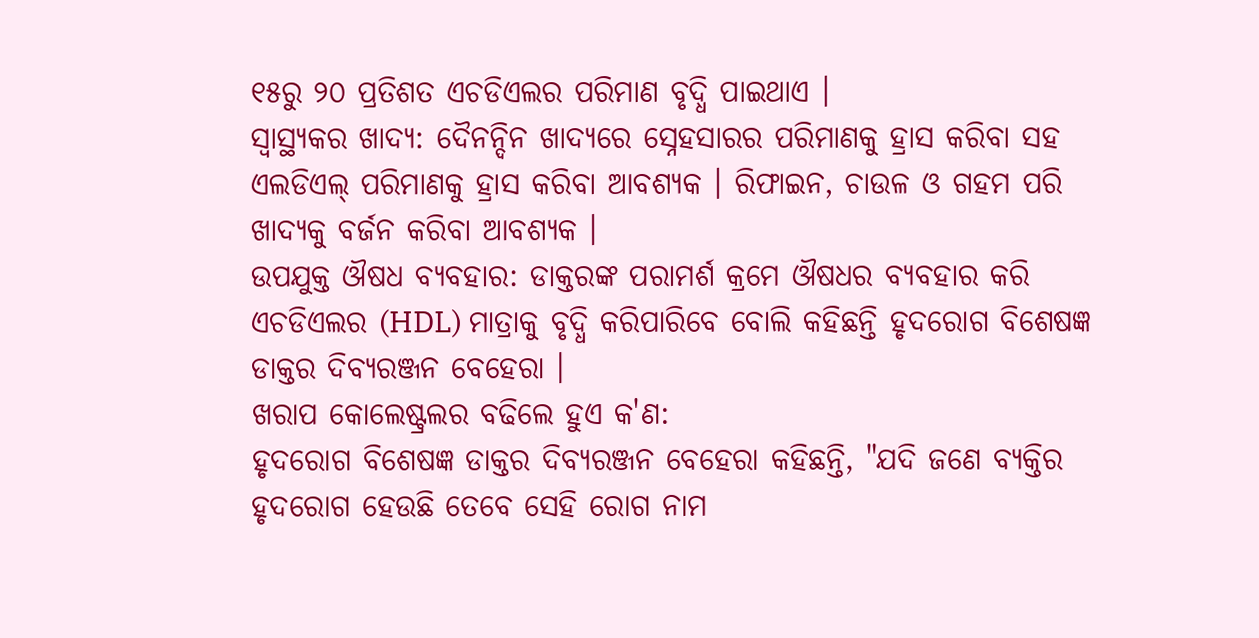୧୫ରୁ ୨୦ ପ୍ରତିଶତ ଏଚଡିଏଲର ପରିମାଣ ବୃଦ୍ଧି ପାଇଥାଏ ।
ସ୍ୱାସ୍ଥ୍ୟକର ଖାଦ୍ୟ: ଦୈନନ୍ଦିନ ଖାଦ୍ୟରେ ସ୍ନେହସାରର ପରିମାଣକୁ ହ୍ରାସ କରିବା ସହ ଏଲଡିଏଲ୍ ପରିମାଣକୁ ହ୍ରାସ କରିବା ଆବଶ୍ୟକ । ରିଫାଇନ, ଚାଉଳ ଓ ଗହମ ପରି ଖାଦ୍ୟକୁ ବର୍ଜନ କରିବା ଆବଶ୍ୟକ ।
ଉପଯୁକ୍ତ ଔଷଧ ବ୍ୟବହାର: ଡାକ୍ତରଙ୍କ ପରାମର୍ଶ କ୍ରମେ ଔଷଧର ବ୍ୟବହାର କରି ଏଚଡିଏଲର (HDL) ମାତ୍ରାକୁ ବୃଦ୍ଧି କରିପାରିବେ ବୋଲି କହିଛନ୍ତି ହୃଦରୋଗ ବିଶେଷଜ୍ଞ ଡାକ୍ତର ଦିବ୍ୟରଞ୍ଜନ ବେହେରା ।
ଖରାପ କୋଲେଷ୍ଟ୍ରଲର ବଢିଲେ ହୁଏ କ'ଣ:
ହୃଦରୋଗ ବିଶେଷଜ୍ଞ ଡାକ୍ତର ଦିବ୍ୟରଞ୍ଜନ ବେହେରା କହିଛନ୍ତି, "ଯଦି ଜଣେ ବ୍ଯକ୍ତିର ହୃଦରୋଗ ହେଉଛି ତେବେ ସେହି ରୋଗ ନାମ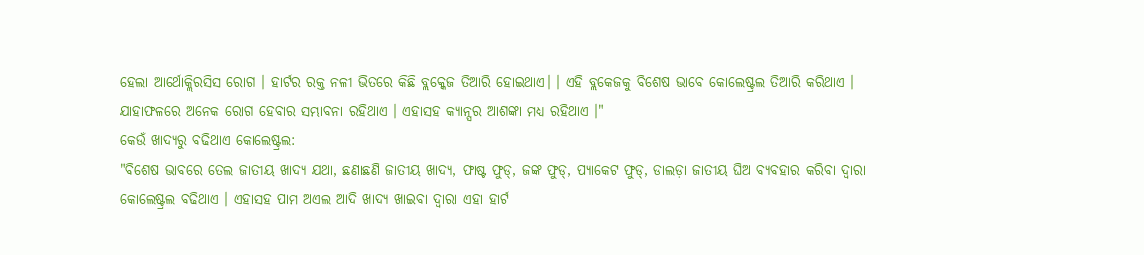ହେଲା ଆର୍ଥୋକ୍ଲିରସିସ ରୋଗ । ହାର୍ଟର ରକ୍ତ ନଳୀ ଭିତରେ କିଛି ବ୍ଲକ୍କେଜ ତିଆରି ହୋଇଥାଏ। । ଏହି ବ୍ଲକେଜକୁ ବିଶେଷ ଭାବେ କୋଲେଷ୍ଟ୍ରଲ ତିଆରି କରିଥାଏ । ଯାହାଫଳରେ ଅନେକ ରୋଗ ହେବାର ସମ୍ଭାବନା ରହିଥାଏ । ଏହାସହ କ୍ୟାନ୍ସର ଆଶଙ୍କା ମଧ୍ୟ ରହିଥାଏ ।"
କେଉଁ ଖାଦ୍ୟରୁ ବଢିଥାଏ କୋଲେଷ୍ଟ୍ରଲ:
"ବିଶେଷ ଭାବରେ ତେଲ ଜାତୀୟ ଖାଦ୍ଯ ଯଥା, ଛଣାଛଣି ଜାତୀୟ ଖାଦ୍ଯ, ଫାଷ୍ଟ ଫୁଡ୍, ଜଙ୍କ ଫୁଡ୍, ପ୍ୟାକେଟ ଫୁଡ୍, ଡାଲଡ଼ା ଜାତୀୟ ଘିଅ ବ୍ୟବହାର କରିବା ଦ୍ଵାରା କୋଲେଷ୍ଟ୍ରଲ ବଢିଥାଏ । ଏହାସହ ପାମ ଅଏଲ ଆଦି ଖାଦ୍ଯ ଖାଇବା ଦ୍ଵାରା ଏହା ହାର୍ଟ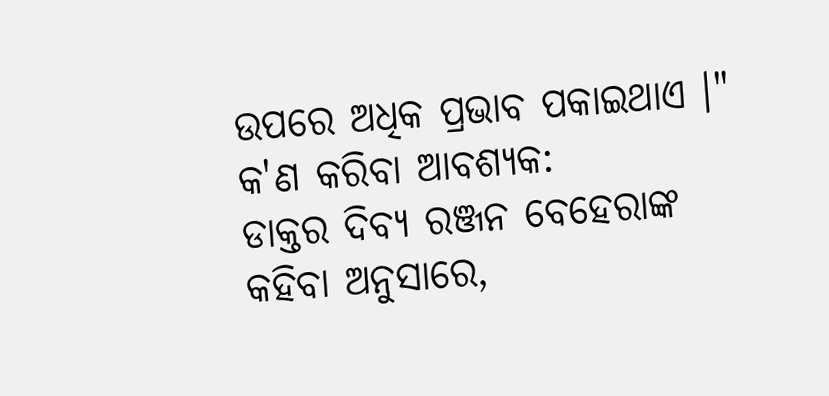ଉପରେ ଅଧିକ ପ୍ରଭାବ ପକାଇଥାଏ ।"
କ'ଣ କରିବା ଆବଶ୍ୟକ:
ଡାକ୍ତର ଦିବ୍ୟ ରଞ୍ଜନ ବେହେରାଙ୍କ କହିବା ଅନୁସାରେ,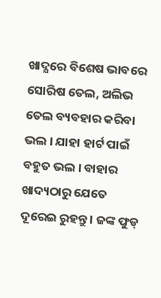ଖାଦ୍ଯରେ ବିଶେଷ ଭାବରେ ସୋରିଷ ତେଲ, ଅଲିଭ ତେଲ ବ୍ୟବହାର କରିବା ଭଲ । ଯାହା ହାର୍ଟ ପାଇଁ ବହୁତ ଭଲ । ବାହାର ଖାଦ୍ୟଠାରୁ ଯେତେ ଦୂରେଇ ରୁହନ୍ତୁ । ଜଙ୍କ ଫୁଡ୍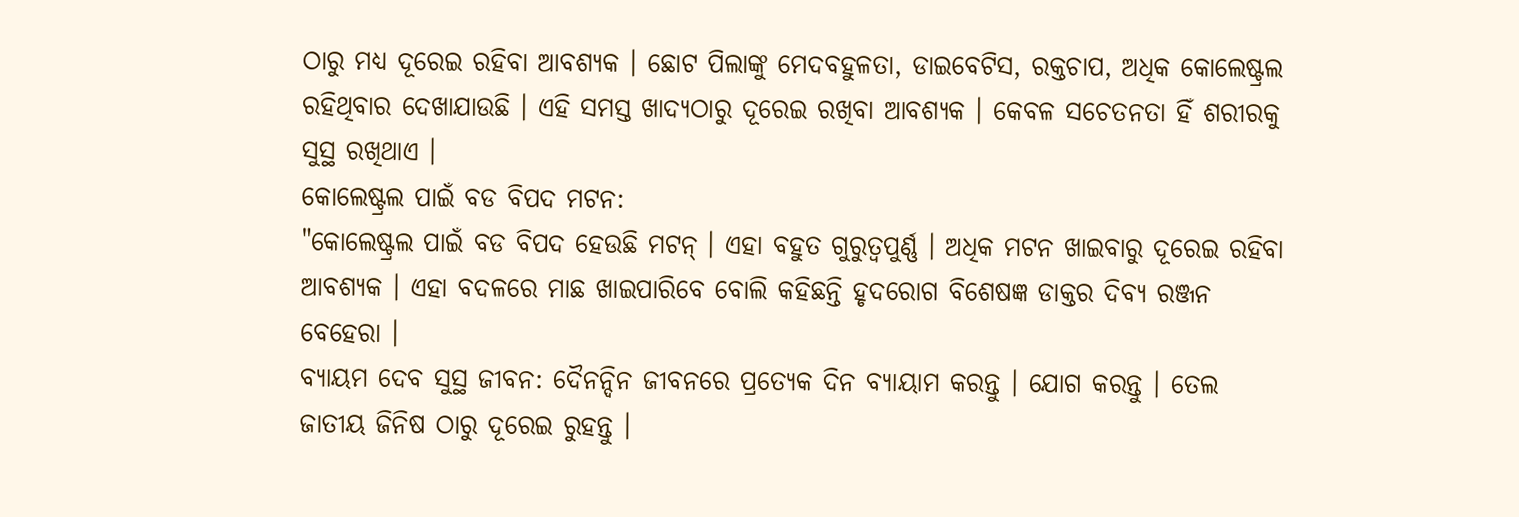ଠାରୁ ମଧ୍ୟ ଦୂରେଇ ରହିବା ଆବଶ୍ୟକ । ଛୋଟ ପିଲାଙ୍କୁ ମେଦବହୁଳତା, ଡାଇବେଟିସ, ରକ୍ତଚାପ, ଅଧିକ କୋଲେଷ୍ଟ୍ରଲ ରହିଥିବାର ଦେଖାଯାଉଛି । ଏହି ସମସ୍ତ ଖାଦ୍ଯଠାରୁ ଦୂରେଇ ରଖିବା ଆବଶ୍ୟକ । କେବଳ ସଚେତନତା ହିଁ ଶରୀରକୁ ସୁସ୍ଥ ରଖିଥାଏ ।
କୋଲେଷ୍ଟ୍ରଲ ପାଇଁ ବଡ ବିପଦ ମଟନ:
"କୋଲେଷ୍ଟ୍ରଲ ପାଇଁ ବଡ ବିପଦ ହେଉଛି ମଟନ୍ । ଏହା ବହୁତ ଗୁରୁତ୍ୱପୁର୍ଣ୍ଣ । ଅଧିକ ମଟନ ଖାଇବାରୁ ଦୂରେଇ ରହିବା ଆବଶ୍ୟକ । ଏହା ବଦଳରେ ମାଛ ଖାଇପାରିବେ ବୋଲି କହିଛନ୍ତି ହୃଦରୋଗ ବିଶେଷଜ୍ଞ ଡାକ୍ତର ଦିବ୍ୟ ରଞ୍ଜନ ବେହେରା ।
ବ୍ୟାୟମ ଦେବ ସୁସ୍ଥ ଜୀବନ: ଦୈନନ୍ଦିନ ଜୀବନରେ ପ୍ରତ୍ଯେକ ଦିନ ବ୍ୟାୟାମ କରନ୍ତୁ । ଯୋଗ କରନ୍ତୁ । ତେଲ ଜାତୀୟ ଜିନିଷ ଠାରୁ ଦୂରେଇ ରୁହନ୍ତୁ ।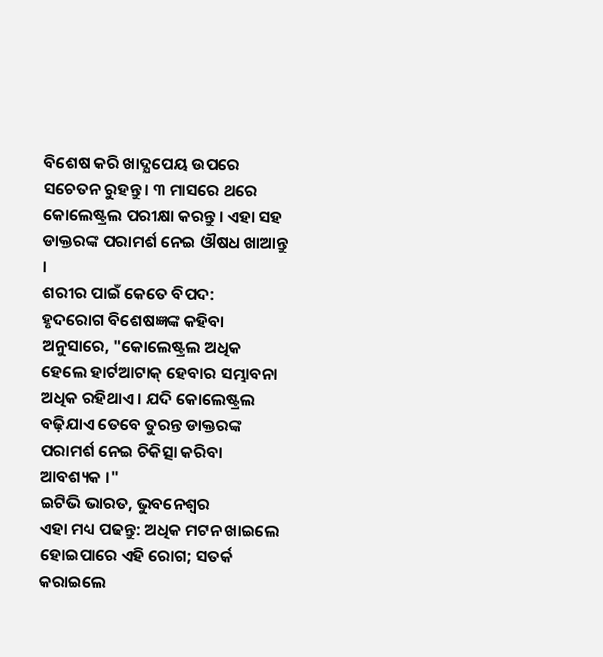ବିଶେଷ କରି ଖାଦ୍ଯପେୟ ଉପରେ ସଚେତନ ରୁହନ୍ତୁ । ୩ ମାସରେ ଥରେ କୋଲେଷ୍ଟ୍ରଲ ପରୀକ୍ଷା କରନ୍ତୁ । ଏହା ସହ ଡାକ୍ତରଙ୍କ ପରାମର୍ଶ ନେଇ ଔଷଧ ଖାଆନ୍ତୁ ।
ଶରୀର ପାଇଁ କେତେ ବିପଦ:
ହୃଦରୋଗ ବିଶେଷଜ୍ଞଙ୍କ କହିବା ଅନୁସାରେ, "କୋଲେଷ୍ଟ୍ରଲ ଅଧିକ ହେଲେ ହାର୍ଟଆଟାକ୍ ହେବାର ସମ୍ଭାବନା ଅଧିକ ରହିଥାଏ । ଯଦି କୋଲେଷ୍ଟ୍ରଲ ବଢ଼ିଯାଏ ତେବେ ତୁରନ୍ତ ଡାକ୍ତରଙ୍କ ପରାମର୍ଶ ନେଇ ଚିକିତ୍ସା କରିବା ଆବଶ୍ୟକ ।"
ଇଟିଭି ଭାରତ, ଭୁବନେଶ୍ବର
ଏହା ମଧ୍ୟ ପଢନ୍ତୁ: ଅଧିକ ମଟନ ଖାଇଲେ ହୋଇପାରେ ଏହି ରୋଗ; ସତର୍କ କରାଇଲେ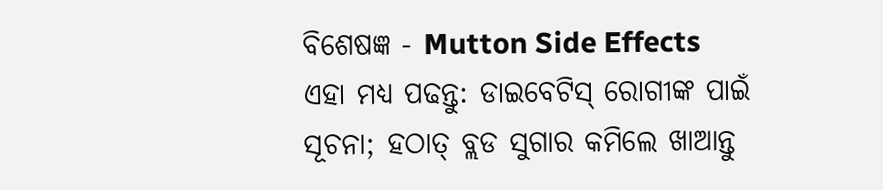ବିଶେଷଜ୍ଞ - Mutton Side Effects
ଏହା ମଧ୍ୟ ପଢନ୍ତୁ: ଡାଇବେଟିସ୍ ରୋଗୀଙ୍କ ପାଇଁ ସୂଚନା; ହଠାତ୍ ବ୍ଲଡ ସୁଗାର କମିଲେ ଖାଆନ୍ତୁ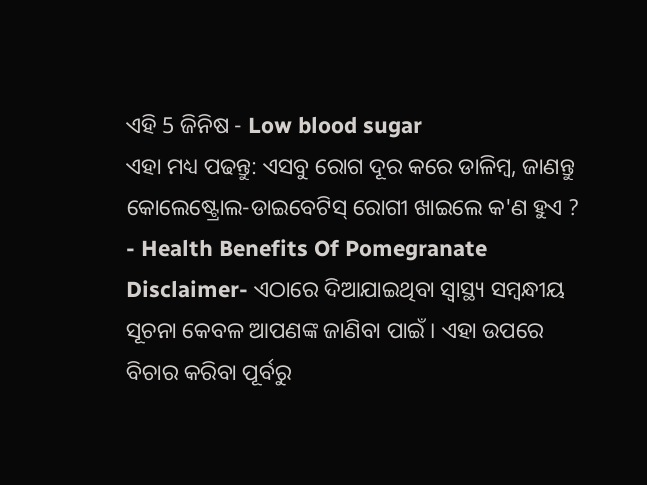ଏହି 5 ଜିନିଷ - Low blood sugar
ଏହା ମଧ୍ୟ ପଢନ୍ତୁ: ଏସବୁ ରୋଗ ଦୂର କରେ ଡାଳିମ୍ବ, ଜାଣନ୍ତୁ କୋଲେଷ୍ଟ୍ରୋଲ-ଡାଇବେଟିସ୍ ରୋଗୀ ଖାଇଲେ କ'ଣ ହୁଏ ? - Health Benefits Of Pomegranate
Disclaimer- ଏଠାରେ ଦିଆଯାଇଥିବା ସ୍ବାସ୍ଥ୍ୟ ସମ୍ବନ୍ଧୀୟ ସୂଚନା କେବଳ ଆପଣଙ୍କ ଜାଣିବା ପାଇଁ । ଏହା ଉପରେ ବିଚାର କରିବା ପୂର୍ବରୁ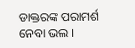ଡାକ୍ତରଙ୍କ ପରାମର୍ଶ ନେବା ଭଲ ।